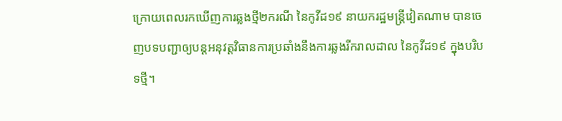ក្រោយពេលរកឃើញការឆ្លងថ្មី២ករណី នៃកូវីដ១៩ នាយករដ្ឋមន្រ្ដីវៀតណាម បានចេញបទបញ្ជាឲ្យបន្ដអនុវត្ដវិធានការប្រឆាំងនឹងការឆ្លងរីករាលដាល នៃកូវីដ១៩ ក្នុងបរិបទថ្មី។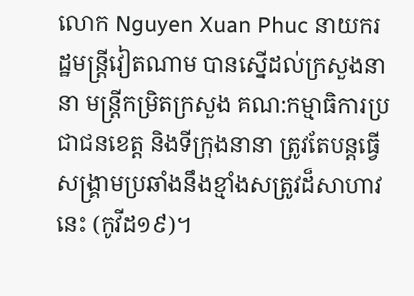លោក Nguyen Xuan Phuc នាយករដ្ឋមន្រ្ដីវៀតណាម បានស្នើដល់ក្រសួងនានា មន្រ្ដីកម្រិតក្រសួង គណ:កម្មាធិការប្រជាជនខេត្ត និងទីក្រុងនានា ត្រូវតែបន្ដធ្វើសង្រ្គាមប្រឆាំងនឹងខ្មាំងសត្រូវដ៏សាហាវនេះ (កូវីដ១៩)។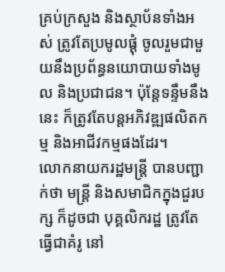គ្រប់ក្រសួង និងស្ថាប័នទាំងអស់ ត្រូវតែប្រមូលផ្តុំ ចូលរួមជាមួយនឹងប្រព័ន្ធនយោបាយទាំងមូល និងប្រជាជន។ ប៉ុន្តែទន្ទឹមនឹងនេះ ក៏ត្រូវតែបន្តអភិវឌ្ឍផលិតកម្ម និងអាជីវកម្មផងដែរ។
លោកនាយករដ្ឋមន្រ្ដី បានបញ្ជាក់ថា មន្រ្ដី និងសមាជិកក្នុងជួរបក្ស ក៏ដូចជា បុគ្គលិករដ្ឋ ត្រូវតែធ្វើជាគំរូ នៅ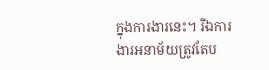ក្នុងការងារនេះ។ រីឯការងារអនាម័យត្រូវតែប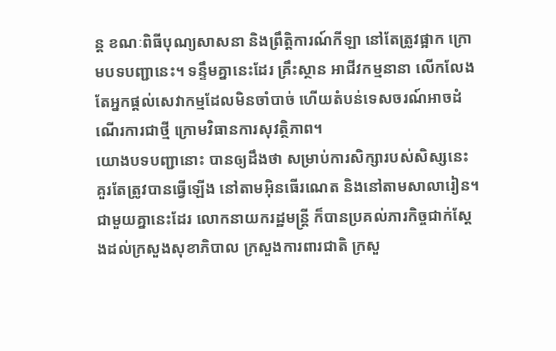ន្ត ខណៈពិធីបុណ្យសាសនា និងព្រឹត្តិការណ៍កីឡា នៅតែត្រូវផ្អាក ក្រោមបទបញ្ជានេះ។ ទន្ទឹមគ្នានេះដែរ គ្រឹះស្ថាន អាជីវកម្មនានា លើកលែងតែអ្នកផ្តល់សេវាកម្មដែលមិនចាំបាច់ ហើយតំបន់ទេសចរណ៍អាចដំណើរការជាថ្មី ក្រោមវិធានការសុវត្ថិភាព។
យោងបទបញ្ជានោះ បានឲ្យដឹងថា សម្រាប់ការសិក្សារបស់សិស្សនេះ គួរតែត្រូវបានធ្វើឡើង នៅតាមអ៊ិនធើរណេត និងនៅតាមសាលារៀន។ ជាមួយគ្នានេះដែរ លោកនាយករដ្ឋមន្ត្រី ក៏បានប្រគល់ភារកិច្ចជាក់ស្តែងដល់ក្រសួងសុខាភិបាល ក្រសួងការពារជាតិ ក្រសួ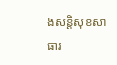ងសន្តិសុខសាធារ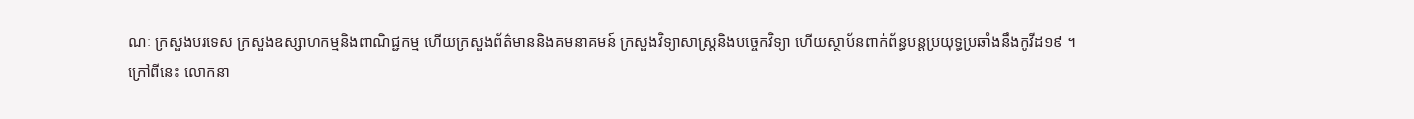ណៈ ក្រសួងបរទេស ក្រសួងឧស្សាហកម្មនិងពាណិជ្ជកម្ម ហើយក្រសួងព័ត៌មាននិងគមនាគមន៍ ក្រសួងវិទ្យាសាស្ត្រនិងបច្ចេកវិទ្យា ហើយស្ថាប័នពាក់ព័ន្ធបន្តប្រយុទ្ធប្រឆាំងនឹងកូវីដ១៩ ។
ក្រៅពីនេះ លោកនា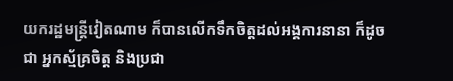យករដ្ឋមន្រ្ដីវៀតណាម ក៏បានលើកទឹកចិត្តដល់អង្គការនានា ក៏ដូចជា អ្នកស្ម័គ្រចិត្ដ និងប្រជា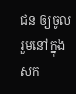ជន ឲ្យចូលរួមនៅក្នុងសក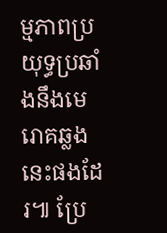ម្មភាពប្រយុទ្ធប្រឆាំងនឹងមេរោគឆ្លងនេះផងដែរ៕ ប្រែ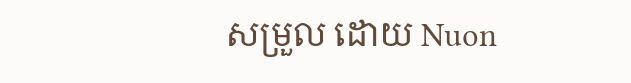សម្រួល ដោយ Nuon